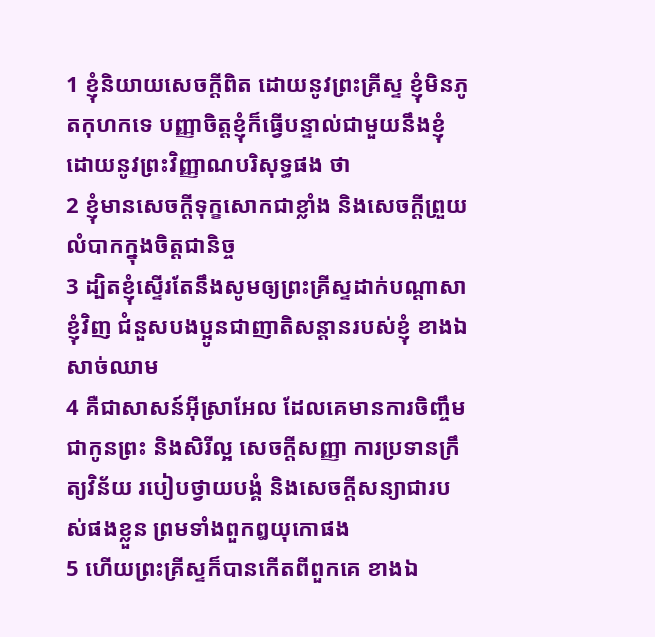1 ខ្ញុំនិយាយសេចក្តីពិត ដោយនូវព្រះគ្រីស្ទ ខ្ញុំមិនភូតកុហកទេ បញ្ញាចិត្តខ្ញុំក៏ធ្វើបន្ទាល់ជាមួយនឹងខ្ញុំ ដោយនូវព្រះវិញ្ញាណបរិសុទ្ធផង ថា
2 ខ្ញុំមានសេចក្តីទុក្ខសោកជាខ្លាំង និងសេចក្តីព្រួយលំបាកក្នុងចិត្តជានិច្ច
3 ដ្បិតខ្ញុំស្ទើរតែនឹងសូមឲ្យព្រះគ្រីស្ទដាក់បណ្តាសាខ្ញុំវិញ ជំនួសបងប្អូនជាញាតិសន្តានរបស់ខ្ញុំ ខាងឯសាច់ឈាម
4 គឺជាសាសន៍អ៊ីស្រាអែល ដែលគេមានការចិញ្ចឹមជាកូនព្រះ និងសិរីល្អ សេចក្តីសញ្ញា ការប្រទានក្រឹត្យវិន័យ របៀបថ្វាយបង្គំ និងសេចក្តីសន្យាជារបស់ផងខ្លួន ព្រមទាំងពួកឰយុកោផង
5 ហើយព្រះគ្រីស្ទក៏បានកើតពីពួកគេ ខាងឯ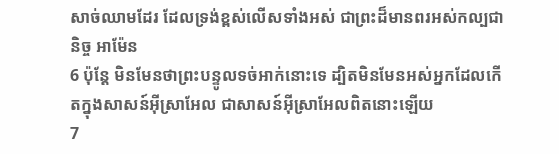សាច់ឈាមដែរ ដែលទ្រង់ខ្ពស់លើសទាំងអស់ ជាព្រះដ៏មានពរអស់កល្បជានិច្ច អាម៉ែន
6 ប៉ុន្តែ មិនមែនថាព្រះបន្ទូលទច់អាក់នោះទេ ដ្បិតមិនមែនអស់អ្នកដែលកើតក្នុងសាសន៍អ៊ីស្រាអែល ជាសាសន៍អ៊ីស្រាអែលពិតនោះឡើយ
7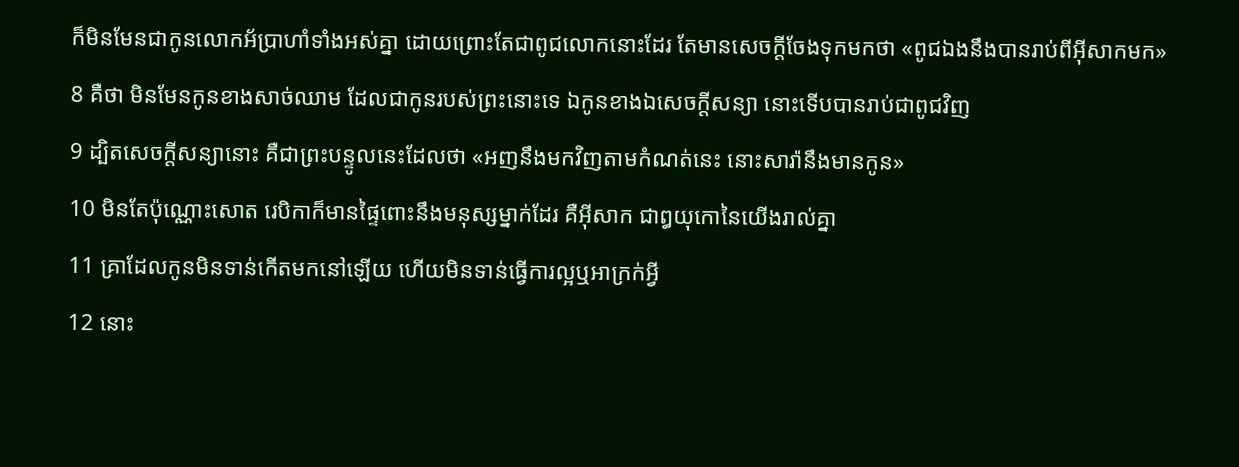ក៏មិនមែនជាកូនលោកអ័ប្រាហាំទាំងអស់គ្នា ដោយព្រោះតែជាពូជលោកនោះដែរ តែមានសេចក្តីចែងទុកមកថា «ពូជឯងនឹងបានរាប់ពីអ៊ីសាកមក»
8 គឺថា មិនមែនកូនខាងសាច់ឈាម ដែលជាកូនរបស់ព្រះនោះទេ ឯកូនខាងឯសេចក្តីសន្យា នោះទើបបានរាប់ជាពូជវិញ
9 ដ្បិតសេចក្តីសន្យានោះ គឺជាព្រះបន្ទូលនេះដែលថា «អញនឹងមកវិញតាមកំណត់នេះ នោះសារ៉ានឹងមានកូន»
10 មិនតែប៉ុណ្ណោះសោត រេបិកាក៏មានផ្ទៃពោះនឹងមនុស្សម្នាក់ដែរ គឺអ៊ីសាក ជាឰយុកោនៃយើងរាល់គ្នា
11 គ្រាដែលកូនមិនទាន់កើតមកនៅឡើយ ហើយមិនទាន់ធ្វើការល្អឬអាក្រក់អ្វី
12 នោះ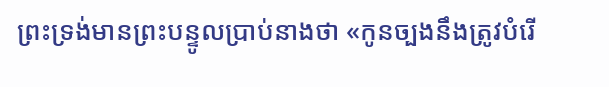ព្រះទ្រង់មានព្រះបន្ទូលប្រាប់នាងថា «កូនច្បងនឹងត្រូវបំរើ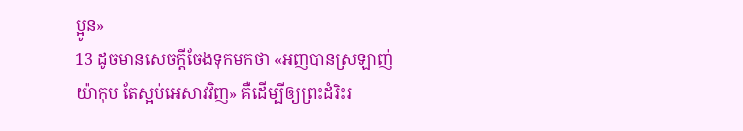ប្អូន»
13 ដូចមានសេចក្តីចែងទុកមកថា «អញបានស្រឡាញ់យ៉ាកុប តែស្អប់អេសាវវិញ» គឺដើម្បីឲ្យព្រះដំរិះរ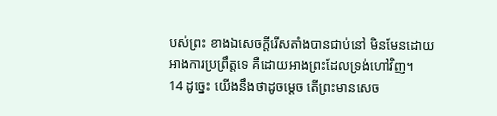បស់ព្រះ ខាងឯសេចក្តីរើសតាំងបានជាប់នៅ មិនមែនដោយអាងការប្រព្រឹត្តទេ គឺដោយអាងព្រះដែលទ្រង់ហៅវិញ។
14 ដូច្នេះ យើងនឹងថាដូចម្តេច តើព្រះមានសេច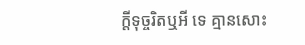ក្តីទុច្ចរិតឬអី ទេ គ្មានសោះ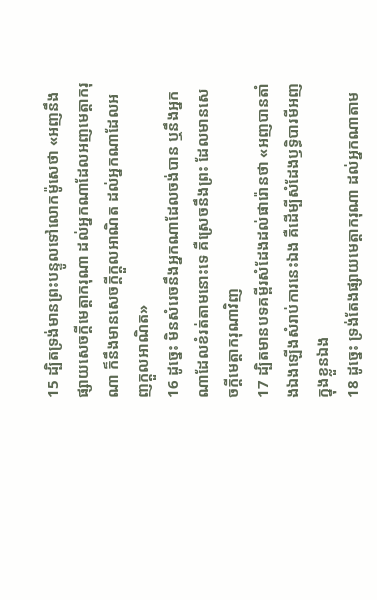15 ដ្បិតទ្រង់មានព្រះបន្ទូលទៅលោកម៉ូសេថា «អញនឹងផ្សាយសេចក្តីមេត្តាករុណា ដល់អ្នកណាដែលអញមេត្តាករុណា ក៏នឹងមានសេចក្តីក្តួលអាណិត ដល់អ្នកណាដែលអញក្តួលអាណិត»
16 ដូច្នេះ មិនសំរេចនឹងអ្នកណាដែលចង់បាន ឬនឹងអ្នកណាដែលខំរត់តាមនោះទេ គឺស្រេចនឹងព្រះ ដែលមានសេចក្តីមេត្តាករុណាវិញ
17 ដ្បិតមានបទគម្ពីរសំដែងដល់ផារ៉ោនថា «អញបានតាំងឯងឡើងសំរាប់ការនេះឯង គឺដើម្បីសំដែងឫទ្ធិបារមីអញក្នុងខ្លួនឯង
18 ដូច្នេះ ទ្រង់តែងផ្សាយមេត្តាករុណា ដល់អ្នកណាតាម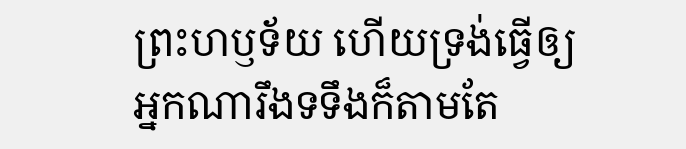ព្រះហឫទ័យ ហើយទ្រង់ធ្វើឲ្យអ្នកណារឹងទទឹងក៏តាមតែ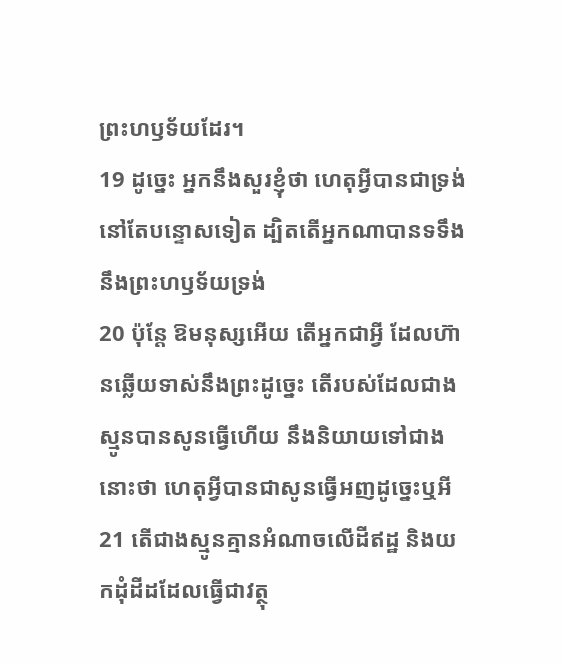ព្រះហឫទ័យដែរ។
19 ដូច្នេះ អ្នកនឹងសួរខ្ញុំថា ហេតុអ្វីបានជាទ្រង់នៅតែបន្ទោសទៀត ដ្បិតតើអ្នកណាបានទទឹងនឹងព្រះហឫទ័យទ្រង់
20 ប៉ុន្តែ ឱមនុស្សអើយ តើអ្នកជាអ្វី ដែលហ៊ានឆ្លើយទាស់នឹងព្រះដូច្នេះ តើរបស់ដែលជាងស្មូនបានសូនធ្វើហើយ នឹងនិយាយទៅជាងនោះថា ហេតុអ្វីបានជាសូនធ្វើអញដូច្នេះឬអី
21 តើជាងស្មូនគ្មានអំណាចលើដីឥដ្ឋ និងយកដុំដីដដែលធ្វើជាវត្ថុ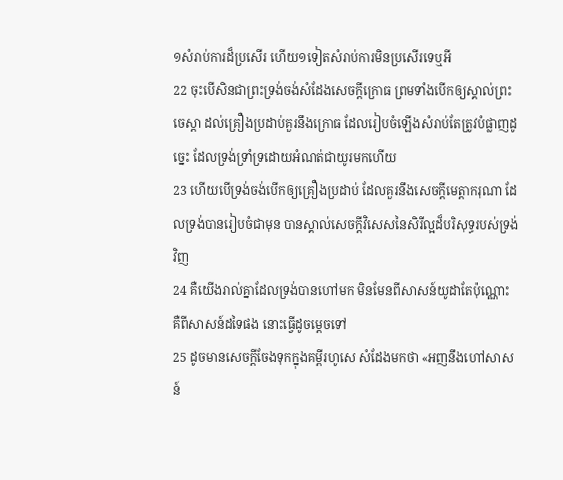១សំរាប់ការដ៏ប្រសើរ ហើយ១ទៀតសំរាប់ការមិនប្រសើរទេឬអី
22 ចុះបើសិនជាព្រះទ្រង់ចង់សំដែងសេចក្តីក្រោធ ព្រមទាំងបើកឲ្យស្គាល់ព្រះចេស្តា ដល់គ្រឿងប្រដាប់គួរនឹងក្រោធ ដែលរៀបចំឡើងសំរាប់តែត្រូវបំផ្លាញដូច្នេះ ដែលទ្រង់ទ្រាំទ្រដោយអំណត់ជាយូរមកហើយ
23 ហើយបើទ្រង់ចង់បើកឲ្យគ្រឿងប្រដាប់ ដែលគួរនឹងសេចក្តីមេត្តាករុណា ដែលទ្រង់បានរៀបចំជាមុន បានស្គាល់សេចក្តីវិសេសនៃសិរីល្អដ៏បរិសុទ្ធរបស់ទ្រង់វិញ
24 គឺយើងរាល់គ្នាដែលទ្រង់បានហៅមក មិនមែនពីសាសន៍យូដាតែប៉ុណ្ណោះ គឺពីសាសន៍ដទៃផង នោះធ្វើដូចម្តេចទៅ
25 ដូចមានសេចក្តីចែងទុកក្នុងគម្ពីរហូសេ សំដែងមកថា «អញនឹងហៅសាសន៍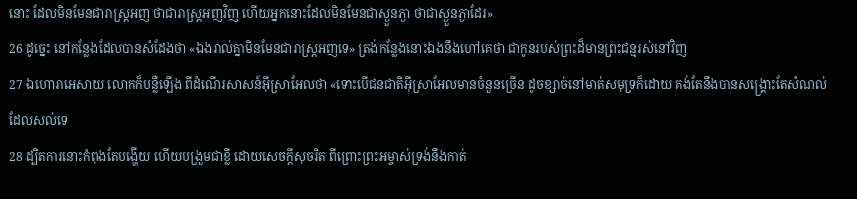នោះ ដែលមិនមែនជារាស្ត្រអញ ថាជារាស្ត្រអញវិញ ហើយអ្នកនោះដែលមិនមែនជាស្ងួនភ្ងា ថាជាស្ងួនភ្ងាដែរ»
26 ដូច្នេះ នៅកន្លែងដែលបានសំដែងថា «ឯងរាល់គ្នាមិនមែនជារាស្ត្រអញទេ» ត្រង់កន្លែងនោះឯងនឹងហៅគេថា ជាកូនរបស់ព្រះដ៏មានព្រះជន្មរស់នៅវិញ
27 ឯហោរាអេសាយ លោកក៏បន្លឺឡើង ពីដំណើរសាសន៍អ៊ីស្រាអែលថា «ទោះបើជនជាតិអ៊ីស្រាអែលមានចំនួនច្រើន ដូចខ្សាច់នៅមាត់សមុទ្រក៏ដោយ គង់តែនឹងបានសង្គ្រោះតែសំណល់ដែលសល់ទេ
28 ដ្បិតការនោះកំពុងតែបង្ហើយ ហើយបង្រួមជាខ្លី ដោយសេចក្តីសុចរិត ពីព្រោះព្រះអម្ចាស់ទ្រង់នឹងកាត់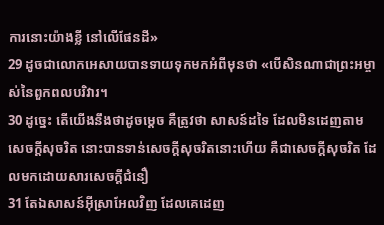ការនោះយ៉ាងខ្លី នៅលើផែនដី»
29 ដូចជាលោកអេសាយបានទាយទុកមកអំពីមុនថា «បើសិនណាជាព្រះអម្ចាស់នៃពួកពលបរិវារ។
30 ដូច្នេះ តើយើងនឹងថាដូចម្តេច គឺត្រូវថា សាសន៍ដទៃ ដែលមិនដេញតាមសេចក្តីសុចរិត នោះបានទាន់សេចក្តីសុចរិតនោះហើយ គឺជាសេចក្តីសុចរិត ដែលមកដោយសារសេចក្តីជំនឿ
31 តែឯសាសន៍អ៊ីស្រាអែលវិញ ដែលគេដេញ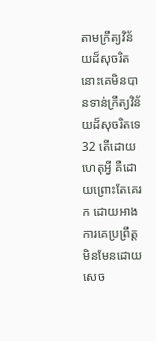តាមក្រឹត្យវិន័យដ៏សុចរិត នោះគេមិនបានទាន់ក្រឹត្យវិន័យដ៏សុចរិតទេ
32 តើដោយហេតុអ្វី គឺដោយព្រោះតែគេរក ដោយអាងការគេប្រព្រឹត្ត មិនមែនដោយសេច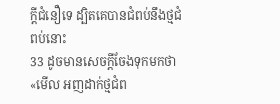ក្តីជំនឿទេ ដ្បិតគេបានជំពប់នឹងថ្មជំពប់នោះ
33 ដូចមានសេចក្តីចែងទុកមកថា «មើល អញដាក់ថ្មជំព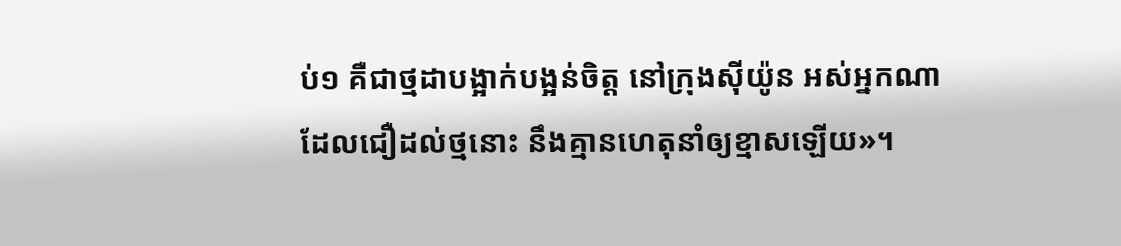ប់១ គឺជាថ្មដាបង្អាក់បង្អន់ចិត្ត នៅក្រុងស៊ីយ៉ូន អស់អ្នកណាដែលជឿដល់ថ្មនោះ នឹងគ្មានហេតុនាំឲ្យខ្មាសឡើយ»។